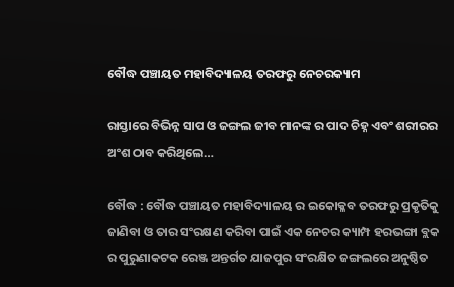ବୌଦ୍ଧ ପଞ୍ଚାୟତ ମହାବିଦ୍ୟାଳୟ ତରଫରୁ ନେଚରକ୍ୟାମ

ରାସ୍ତାରେ ବିଭିନ୍ନ ସାପ ଓ ଜଙ୍ଗଲ ଜୀବ ମାନଙ୍କ ର ପାଦ ଚିହ୍ନ ଏବଂ ଶରୀରର ଅଂଶ ଠାବ କରିଥିଲେ…

ବୌଦ୍ଧ : ବୌଦ୍ଧ ପଞ୍ଚାୟତ ମହାବିଦ୍ୟାଳୟ ର ଇକୋକ୍ଳବ ତରଫରୁ ପ୍ରକୃତିକୁ ଜାଣିବା ଓ ତାର ସଂରକ୍ଷଣ କରିବା ପାଇଁ ଏକ ନେଚର କ୍ୟାମ୍ପ ହରଭଙ୍ଗା ବ୍ଲକ ର ପୁରୁଣାକଟକ ରେଞ୍ଜ ଅନ୍ତର୍ଗତ ଯାଜପୁର ସଂରକ୍ଷିତ ଜଙ୍ଗଲରେ ଅନୁଷ୍ଠିତ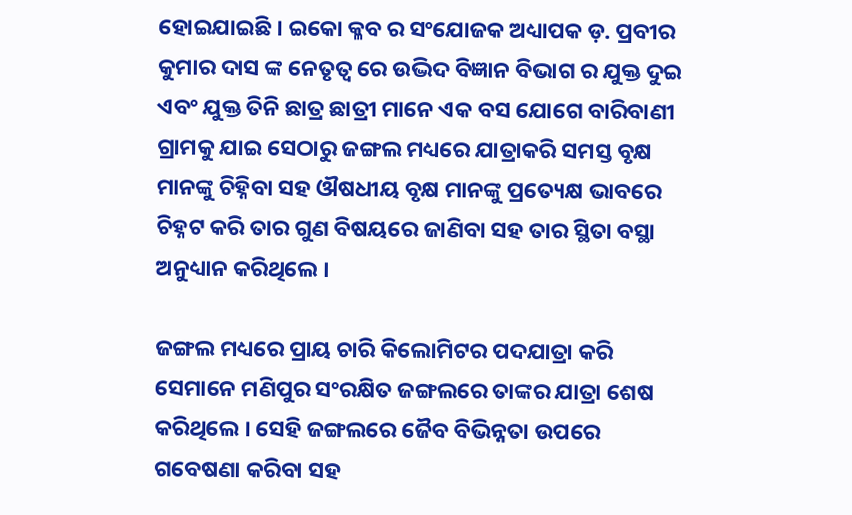ହୋଇଯାଇଛି । ଇକୋ କ୍ଳବ ର ସଂଯୋଜକ ଅଧ୍ୟାପକ ଡ଼. ପ୍ରବୀର କୁମାର ଦାସ ଙ୍କ ନେତୃତ୍ୱ ରେ ଉଦ୍ଭିଦ ବିଜ୍ଞାନ ବିଭାଗ ର ଯୁକ୍ତ ଦୁଇ ଏବଂ ଯୁକ୍ତ ତିନି ଛାତ୍ର ଛାତ୍ରୀ ମାନେ ଏକ ବସ ଯୋଗେ ବାରିବାଣୀ ଗ୍ରାମକୁ ଯାଇ ସେଠାରୁ ଜଙ୍ଗଲ ମଧ୍ୟରେ ଯାତ୍ରାକରି ସମସ୍ତ ବୃକ୍ଷ ମାନଙ୍କୁ ଚିହ୍ନିବା ସହ ଔଷଧୀୟ ବୃକ୍ଷ ମାନଙ୍କୁ ପ୍ରତ୍ୟେକ୍ଷ ଭାବରେ ଚିହ୍ନଟ କରି ତାର ଗୁଣ ବିଷୟରେ ଜାଣିବା ସହ ତାର ସ୍ଥିତା ବସ୍ଥା ଅନୁଧ୍ୟାନ କରିଥିଲେ ।

ଜଙ୍ଗଲ ମଧ୍ୟରେ ପ୍ରାୟ ଚାରି କିଲୋମିଟର ପଦଯାତ୍ରା କରି ସେମାନେ ମଣିପୁର ସଂରକ୍ଷିତ ଜଙ୍ଗଲରେ ତାଙ୍କର ଯାତ୍ରା ଶେଷ କରିଥିଲେ । ସେହି ଜଙ୍ଗଲରେ ଜୈବ ବିଭିନ୍ନତା ଉପରେ ଗବେଷଣା କରିବା ସହ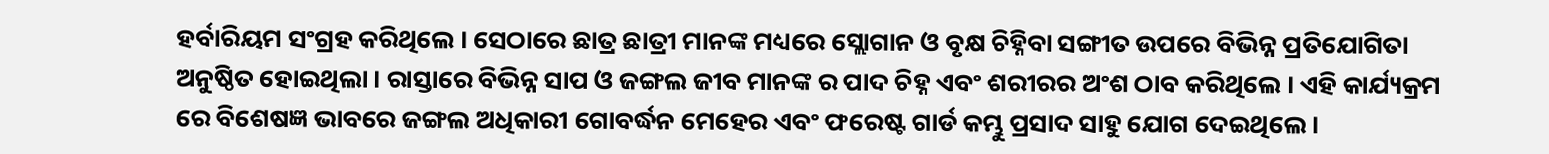ହର୍ବାରିୟମ ସଂଗ୍ରହ କରିଥିଲେ । ସେଠାରେ ଛାତ୍ର ଛାତ୍ରୀ ମାନଙ୍କ ମଧ୍ୟରେ ସ୍ଲୋଗାନ ଓ ବୃକ୍ଷ ଚିହ୍ନିବା ସଙ୍ଗୀତ ଉପରେ ବିଭିନ୍ନ ପ୍ରତିଯୋଗିତା ଅନୁଷ୍ଠିତ ହୋଇଥିଲା । ରାସ୍ତାରେ ବିଭିନ୍ନ ସାପ ଓ ଜଙ୍ଗଲ ଜୀବ ମାନଙ୍କ ର ପାଦ ଚିହ୍ନ ଏବଂ ଶରୀରର ଅଂଶ ଠାବ କରିଥିଲେ । ଏହି କାର୍ଯ୍ୟକ୍ରମ ରେ ବିଶେଷଜ୍ଞ ଭାବରେ ଜଙ୍ଗଲ ଅଧିକାରୀ ଗୋବର୍ଦ୍ଧନ ମେହେର ଏବଂ ଫରେଷ୍ଟ ଗାର୍ଡ କମ୍ଭୁ ପ୍ରସାଦ ସାହୁ ଯୋଗ ଦେଇଥିଲେ ।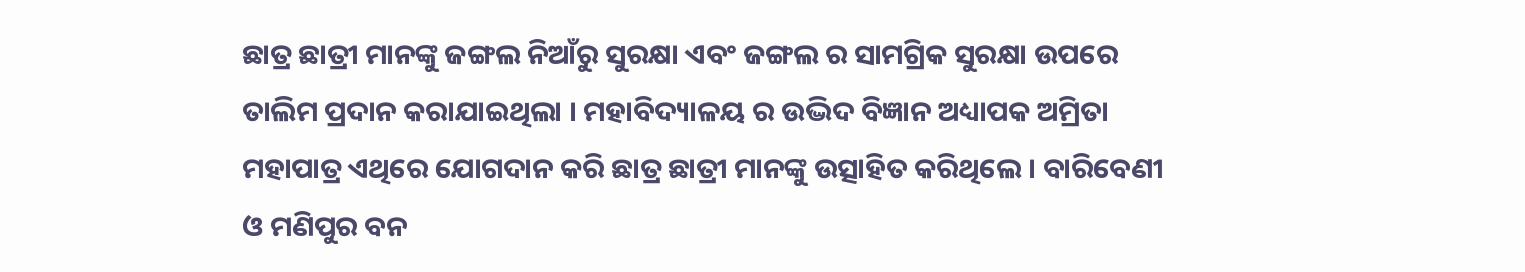ଛାତ୍ର ଛାତ୍ରୀ ମାନଙ୍କୁ ଜଙ୍ଗଲ ନିଆଁରୁ ସୁରକ୍ଷା ଏବଂ ଜଙ୍ଗଲ ର ସାମଗ୍ରିକ ସୁରକ୍ଷା ଉପରେ ତାଲିମ ପ୍ରଦାନ କରାଯାଇଥିଲା । ମହାବିଦ୍ୟାଳୟ ର ଉଦ୍ଭିଦ ବିଜ୍ଞାନ ଅଧ୍ୟାପକ ଅମ୍ରିତା ମହାପାତ୍ର ଏଥିରେ ଯୋଗଦାନ କରି ଛାତ୍ର ଛାତ୍ରୀ ମାନଙ୍କୁ ଉତ୍ସାହିତ କରିଥିଲେ । ବାରିବେଣୀ ଓ ମଣିପୁର ବନ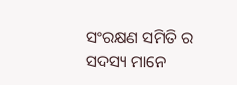ସଂରକ୍ଷଣ ସମିତି ର ସଦସ୍ୟ ମାନେ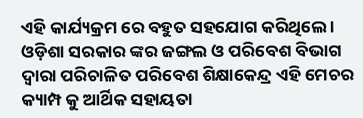ଏହି କାର୍ଯ୍ୟକ୍ରମ ରେ ବହୁତ ସହଯୋଗ କରିଥିଲେ । ଓଡ଼ିଶା ସରକାର ଙ୍କର ଜଙ୍ଗଲ ଓ ପରିବେଶ ବିଭାଗ ଦ୍ଵାରା ପରିଚାଳିତ ପରିବେଶ ଶିକ୍ଷାକେନ୍ଦ୍ର ଏହି ମେଚର କ୍ୟାମ୍ପ କୁ ଆର୍ଥିକ ସହାୟତା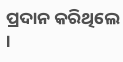ପ୍ରଦାନ କରିଥିଲେ ।